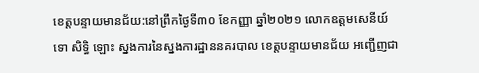ខេត្តបន្ទាយមានជ័យ:នៅព្រឹកថ្ងៃទី៣០ ខែកញ្ញា ឆ្នាំ២០២១ លោកឧត្តមសេនីយ៍ទោ សិទ្ធិ ឡោះ ស្នងការនៃស្នងការដ្ឋាននគរបាល ខេត្តបន្ទាយមានជ័យ អញ្ជើញជា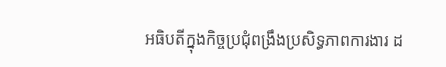អធិបតីក្នុងកិច្ចប្រជុំពង្រឹងប្រសិទ្ធភាពការងារ ដ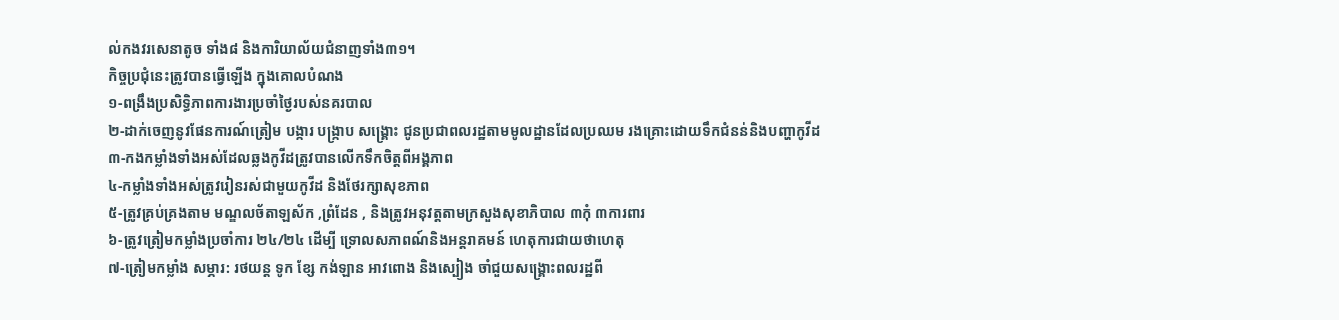ល់កងវរសេនាតូច ទាំង៨ និងការិយាល័យជំនាញទាំង៣១។
កិច្ចប្រជុំនេះត្រូវបានធ្វើឡើង ក្នុងគោលបំណង
១-ពង្រឹងប្រសិទ្ធិភាពការងារប្រចាំថ្ងៃរបស់នគរបាល
២-ដាក់ចេញនូវផែនការណ៍ត្រៀម បង្ការ បង្រ្កាប សង្គ្រោះ ជូនប្រជាពលរដ្ឋតាមមូលដ្ឋានដែលប្រឈម រងគ្រោះដោយទឹកជំនន់និងបញ្ហាកូវីដ
៣-កងកម្លាំងទាំងអស់ដែលឆ្លងកូវីដត្រូវបានលើកទឹកចិត្តពីអង្គភាព
៤-កម្លាំងទាំងអស់ត្រូវរៀនរស់ជាមួយកូវីដ និងថែរក្សាសុខភាព
៥-ត្រូវគ្រប់គ្រងតាម មណ្ឌលច័តាឡស័ក ,ព្រំដែន , និងត្រូវអនុវត្តតាមក្រសួងសុខាភិបាល ៣កុំ ៣ការពារ
៦-ត្រូវត្រៀមកម្លាំងប្រចាំការ ២៤/២៤ ដើម្បី ទ្រោលសភាពណ៍និងអន្តរាគមន៍ ហេតុការជាយថាហេតុ
៧-ត្រៀមកម្លាំង សម្ភារ: រថយន្ត ទូក ខ្សែ កង់ឡាន អាវពោង និងស្បៀង ចាំជួយសង្គ្រោះពលរដ្ឋពី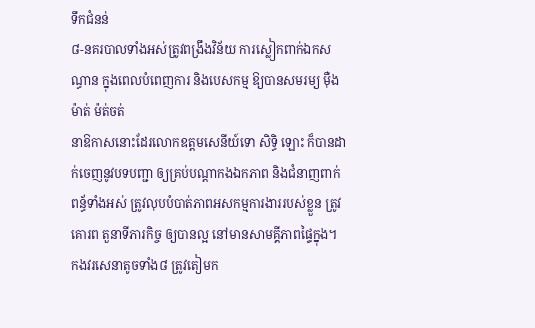ទឹកជំនន់
៨-នគរបាលទាំងអស់ត្រូវពង្រឹងវិន័យ ការស្លៀកពាក់ឯកសណ្ធាន ក្នុងពេលបំពេញការ និងបេសកម្ម ឱ្យបានសមរម្យ ម៉ឺងម៉ាត់ ម៉ត់ចត់
នាឱកាសនោះដែរលោកឧត្តមសេនីយ៍ទោ សិទ្ធិ ឡោះ ក៏បានដាក់ចេញនូវបទបញ្ជា ឲ្យគ្រប់បណ្តាកងឯកភាព និងជំនាញពាក់ពន្ធ័ទាំងអស់ ត្រូវលុបបំបាត់ភាពអសកម្មការងាររបស់ខ្លួន ត្រូវគោរព តួនាទីភារកិច្ច ឲ្យបានល្អ នៅមានសាមគ្គីភាពផ្ទៃក្នុង។ កងវរសេនាតូចទាំង៨ ត្រូវតៀមក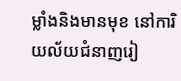ម្លាំងនិងមានមុខ នៅការិយល័យជំនាញរៀ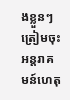ងខ្លួនៗ ត្រៀមចុះអន្តរាគមន៍ហេតុ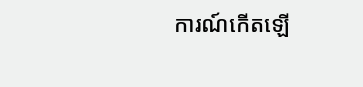ការណ៍កើតឡើ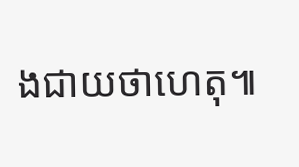ងជាយថាហេតុ៕